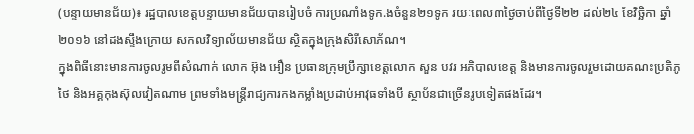(បន្ទាយមានជ័យ)៖ រដ្ឋបាលខេត្តបន្ទាយមានជ័យបានរៀបចំ ការប្រណាំងទូក.ងចំនួន២១ទូក រយៈពេល៣ថ្ងៃចាប់ពីថ្ងៃទី២២ ដល់២៤ ខែវិច្ឆិកា ឆ្នាំ២០១៦ នៅដងស្ទឹងក្រោយ សកលវិទ្យាល័យមានជ័យ ស្ថិតក្នុងក្រុងសិរីសោភ័ណ។
ក្នុងពិធីនោះមានការចូលរូមពីសំណាក់ លោក អ៊ុង អឿន ប្រធានក្រុមប្រឹក្សាខេត្តលោក សួន បវរ អភិបាលខេត្ត និងមានការចូលរួមដោយគណះប្រតិភូថៃ និងអគ្គកុងស៊ុលវៀតណាម ព្រមទាំងមន្រ្តីរាជ្យការកងកម្លាំងប្រដាប់អាវុធទាំងបី ស្ថាប័នជាច្រើនរូបទៀតផងដែរ។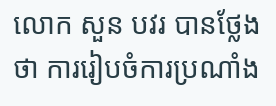លោក សួន បវរ បានថ្លែងថា ការរៀបចំការប្រណាំង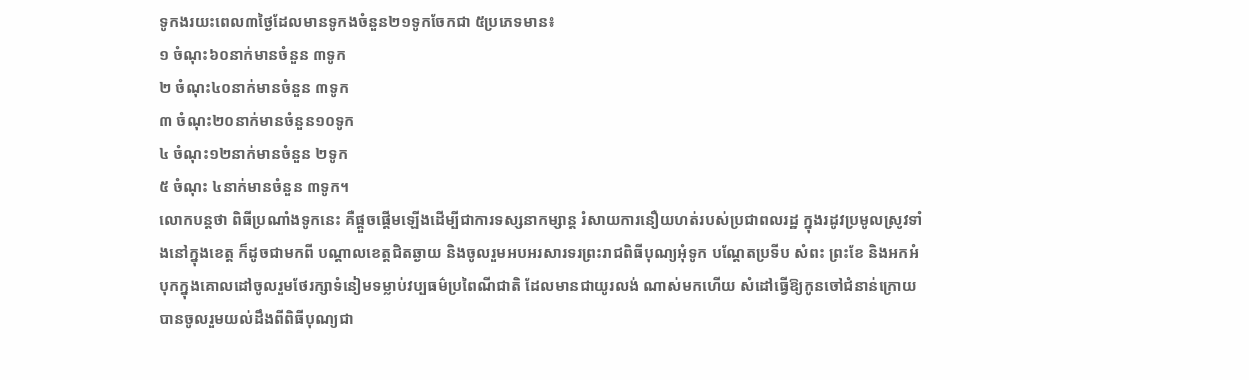ទូកងរយះពេល៣ថ្ងៃដែលមានទូកងចំនួន២១ទូកចែកជា ៥ប្រភេទមាន៖
១ ចំណុះ៦០នាក់មានចំនួន ៣ទូក
២ ចំណុះ៤០នាក់មានចំនួន ៣ទូក
៣ ចំណុះ២០នាក់មានចំនួន១០ទូក
៤ ចំណុះ១២នាក់មានចំនួន ២ទូក
៥ ចំណុះ ៤នាក់មានចំនួន ៣ទូក។
លោកបន្តថា ពិធីប្រណាំងទូកនេះ គឺផ្តួចផ្តើមឡើងដើម្បីជាការទស្សនាកម្សាន្ដ រំសាយការនឿយហត់របស់ប្រជាពលរដ្ឋ ក្នុងរដូវប្រមូលស្រូវទាំងនៅក្នុងខេត្ត ក៏ដូចជាមកពី បណ្តាលខេត្តជិតឆ្ងាយ និងចូលរួមអបអរសារទរព្រះរាជពិធីបុណ្យអុំទូក បណ្តែតប្រទីប សំពះ ព្រះខែ និងអកអំបុកក្នុងគោលដៅចូលរួមថែរក្សាទំនៀមទម្លាប់វប្បធម៌ប្រពៃណីជាតិ ដែលមានជាយូរលង់ ណាស់មកហើយ សំដៅធ្វើឱ្យកូនចៅជំនាន់ក្រោយបានចូលរួមយល់ដឹងពីពិធីបុណ្យជា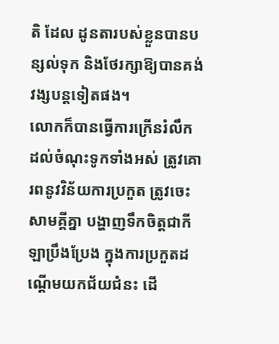តិ ដែល ដូនតារបស់ខ្លួនបានបន្សល់ទុក និងថែរក្សាឱ្យបានគង់វង្សបន្ដទៀតផង។
លោកក៏បានធ្វើការក្រើនរំលឹកដល់ចំណុះទូកទាំងអស់ ត្រូវគោរពនូវវិន័យការប្រកួត ត្រូវចេះសាមគ្គីគ្នា បង្ហាញទឹកចិត្តជាកីឡាប្រឹងប្រែង ក្នុងការប្រកួតដណ្តើមយកជ័យជំនះ ដើ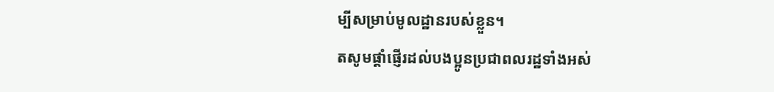ម្បីសម្រាប់មូលដ្ឋានរបស់ខ្លួន។
តសូមផ្តាំផ្ញើរដល់បងប្អូនប្រជាពលរដ្ឋទាំងអស់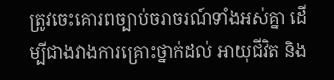ត្រូវចេះគោរពច្បាប់ចរាចរណ៍ទាំងអស់គ្នា ដើម្បីជាងវាងការគ្រោះថ្នាក់ដល់ អាយុជីវិត និង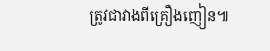ត្រូវជាវាងពីគ្រឿងញៀន៕